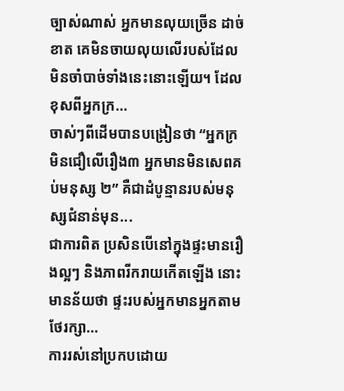ច្បាស់ណាស់ អ្នកមានលុយច្រើន ដាច់ខាត គេមិនចាយលុយលើរបស់ដែលមិនចាំបាច់ទាំងនេះនោះឡើយ។ ដែលខុសពីអ្នកក្រ...
ចាស់ៗពីដើមបានបង្រៀនថា “អ្នកក្រមិនជឿលើរឿង៣ អ្នកមានមិនសេពគប់មនុស្ស ២” គឺជាដំបូន្មានរបស់មនុស្សជំនាន់មុន...
ជាការពិត ប្រសិនបើនៅក្នុងផ្ទះមានរឿងល្អៗ និងភាពរីករាយកើតឡើង នោះមានន័យថា ផ្ទះរបស់អ្នកមានអ្នកតាមថែរក្សា...
ការរស់នៅប្រកបដោយ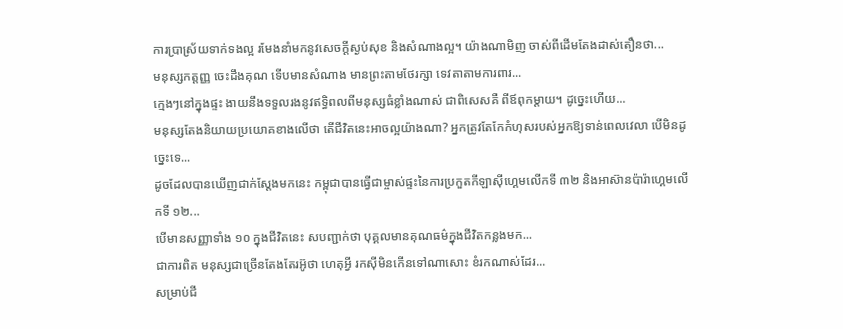ការប្រាស្រ័យទាក់ទងល្អ រមែងនាំមកនូវសេចក្ដីស្ងប់សុខ និងសំណាងល្អ។ យ៉ាងណាមិញ ចាស់ពីដើមតែងដាស់តឿនថា...
មនុស្សកត្តញ្ញ ចេះដឹងគុណ ទើបមានសំណាង មានព្រះតាមថែរក្សា ទេវតាតាមការពារ...
ក្មេងៗនៅក្នុងផ្ទះ ងាយនឹងទទួលរងនូវឥទ្ធិពលពីមនុស្សធំខ្លាំងណាស់ ជាពិសេសគឺ ពីឪពុកម្ដាយ។ ដូច្នេះហើយ...
មនុស្សតែងនិយាយប្រយោគខាងលើថា តើជីវិតនេះអាចល្អយ៉ាងណា? អ្នកត្រូវតែកែកំហុសរបស់អ្នកឱ្យទាន់ពេលវេលា បើមិនដូច្នេះទេ...
ដូចដែលបានឃើញជាក់ស្ដែងមកនេះ កម្ពុជាបានធ្វើជាម្ចាស់ផ្ទះនៃការប្រកួតកីឡាស៊ីហ្គេមលើកទី ៣២ និងអាស៊ានប៉ារ៉ាហ្គេមលើកទី ១២...
បើមានសញ្ញាទាំង ១០ ក្នុងជីវិតនេះ សបញ្ជាក់ថា បុគ្គលមានគុណធម៌ក្នុងជីវិតកន្លងមក...
ជាការពិត មនុស្សជាច្រើនតែងតែរអ៊ូថា ហេតុអ្វី រកស៊ីមិនកើនទៅណាសោះ ខំរកណាស់ដែរ...
សម្រាប់ជី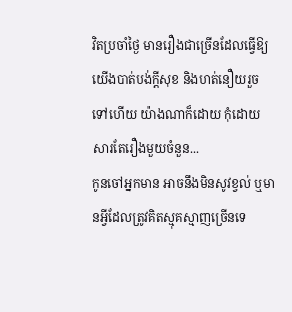វិតប្រចាំថ្ងៃ មានរឿងជាច្រើនដែលធ្វើឱ្យយើងបាត់បង់ក្ដីសុខ និងហត់នឿយរួចទៅហើយ យ៉ាងណាក៏ដោយ កុំដោយសារតែរឿងមួយចំនួន...
កូនចៅអ្នកមាន អាចនឹងមិនសូវខ្វល់ ឬមានអ្វីដែលត្រូវគិតស្មុគស្មាញច្រើនទេ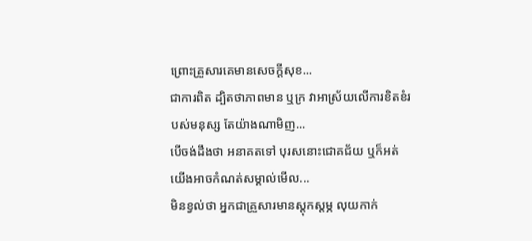ព្រោះគ្រួសារគេមានសេចក្តីសុខ...
ជាការពិត ដ្បិតថាភាពមាន ឬក្រ វាអាស្រ័យលើការខិតខំរបស់មនុស្ស តែយ៉ាងណាមិញ...
បើចង់ដឹងថា អនាគតទៅ បុរសនោះជោគជ័យ ឬក៏អត់ យើងអាចកំណត់សម្គាល់មើល...
មិនខ្វល់ថា អ្នកជាគ្រួសារមានស្ដុកស្ដម្ភ លុយកាក់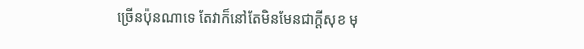ច្រើនប៉ុនណាទេ តែវាក៏នៅតែមិនមែនជាក្ដីសុខ មុ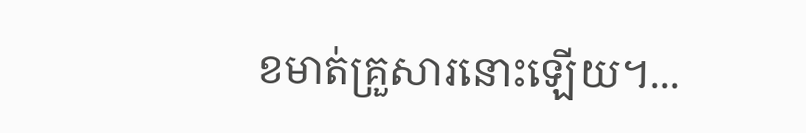ខមាត់គ្រួសារនោះឡើយ។...